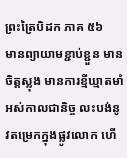ព្រះត្រៃបិដក ភាគ ៥៦
មានព្យាយាមខ្ជាប់ខ្ជួន មានចិត្តស្លុង មានការខ្មីឃ្មាតមាំ អស់កាលជានិច្ច លះបង់នូវតម្រេកក្នុងផ្លូវលោក ហើ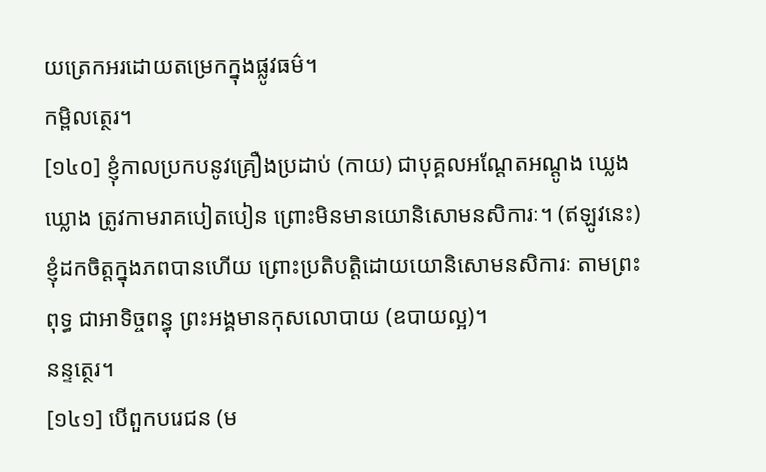យត្រេកអរដោយតម្រេកក្នុងផ្លូវធម៌។
កម្ពិលត្ថេរ។
[១៤០] ខ្ញុំកាលប្រកបនូវគ្រឿងប្រដាប់ (កាយ) ជាបុគ្គលអណ្តែតអណ្តូង ឃ្លេងឃ្លោង ត្រូវកាមរាគបៀតបៀន ព្រោះមិនមានយោនិសោមនសិការៈ។ (ឥឡូវនេះ) ខ្ញុំដកចិត្តក្នុងភពបានហើយ ព្រោះប្រតិបត្តិដោយយោនិសោមនសិការៈ តាមព្រះពុទ្ធ ជាអាទិច្ចពន្ធុ ព្រះអង្គមានកុសលោបាយ (ឧបាយល្អ)។
នន្ទត្ថេរ។
[១៤១] បើពួកបរេជន (ម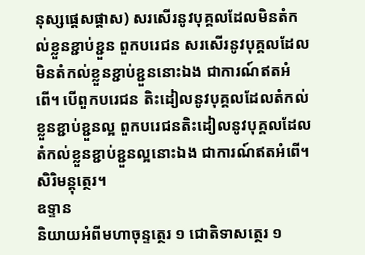នុស្សផ្តេសផ្តាស) សរសើរនូវបុគ្គលដែលមិនតំកល់ខ្លួនខ្ជាប់ខ្ជួន ពួកបរេជន សរសើរនូវបុគ្គលដែលមិនតំកល់ខ្លួនខ្ជាប់ខ្ជួននោះឯង ជាការណ៍ឥតអំពើ។ បើពួកបរេជន តិះដៀលនូវបុគ្គលដែលតំកល់ខ្លួនខ្ជាប់ខ្ជួនល្អ ពួកបរេជនតិះដៀលនូវបុគ្គលដែលតំកល់ខ្លួនខ្ជាប់ខ្ជួនល្អនោះឯង ជាការណ៍ឥតអំពើ។
សិរិមន្តុត្ថេរ។
ឧទ្ទាន
និយាយអំពីមហាចុន្ទត្ថេរ ១ ជោតិទាសត្ថេរ ១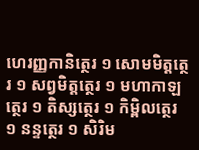ហេរញ្ញកានិត្ថេរ ១ សោមមិត្តត្ថេរ ១ សព្វមិត្តត្ថេរ ១ មហាកាឡត្ថេរ ១ តិស្សត្ថេរ ១ កិម្ពិលត្ថេរ ១ នន្ទត្ថេរ ១ សិរិម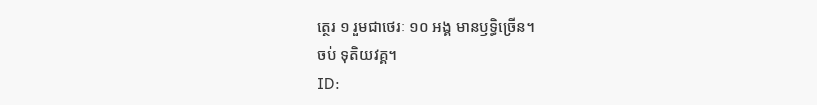ត្ថេរ ១ រួមជាថេរៈ ១០ អង្គ មានឫទ្ធិច្រើន។
ចប់ ទុតិយវគ្គ។
ID: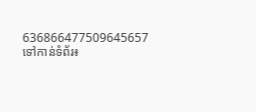636866477509645657
ទៅកាន់ទំព័រ៖